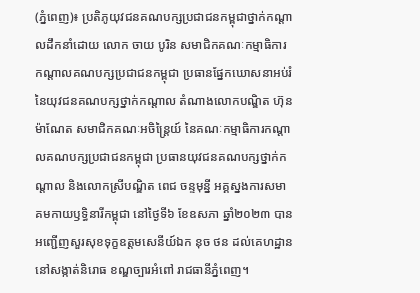(ភ្នំពេញ)៖ ប្រតិភូយុវជនគណបក្សប្រជាជនកម្ពុជាថ្នាក់កណ្តាលដឹកនាំដោយ លោក ចាយ បូរិន សមាជិកគណៈកម្មាធិការកណ្តាលគណបក្សប្រជាជនកម្ពុជា ប្រធានផ្នែកឃោសនាអប់រំ នៃយុវជនគណបក្សថ្នាក់កណ្តាល តំណាងលោកបណ្ឌិត ហ៊ុន ម៉ាណែត សមាជិកគណៈអចិន្ត្រៃយ៍ នៃគណៈកម្មាធិការកណ្តាលគណបក្សប្រជាជនកម្ពុជា ប្រធានយុវជនគណបក្សថ្នាក់កណ្តាល និងលោកស្រីបណ្ឌិត ពេជ ចន្ទមុន្នី អគ្គស្នងការសមាគមកាយឫទ្ធិនារីកម្ពុជា នៅថ្ងៃទី៦ ខែឧសភា ឆ្នាំ២០២៣ បានអញ្ជើញសួរសុខទុក្ខឧត្តមសេនីយ៍ឯក នុច ថន ដល់គេហដ្ឋាន នៅសង្កាត់និរោធ ខណ្ឌច្បារអំពៅ រាជធានីភ្នំពេញ។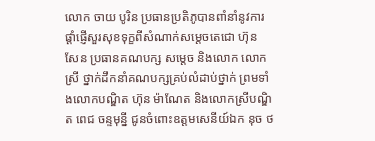លោក ចាយ បូរិន ប្រធានប្រតិភូបានពាំនាំនូវការផ្តាំផ្ញើសួរសុខទុក្ខពីសំណាក់សម្តេចតេជោ ហ៊ុន សែន ប្រធានគណបក្ស សម្តេច និងលោក លោកស្រី ថ្នាក់ដឹកនាំគណបក្សគ្រប់លំដាប់ថ្នាក់ ព្រមទាំងលោកបណ្ឌិត ហ៊ុន ម៉ាណែត និងលោកស្រីបណ្ឌិត ពេជ ចន្ទមុន្នី ជូនចំពោះឧត្តមសេនីយ៍ឯក នុច ថ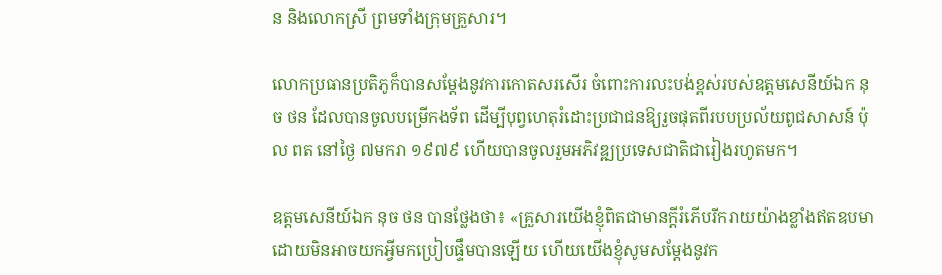ន និងលោកស្រី ព្រមទាំងក្រុមគ្រួសារ។

លោកប្រធានប្រតិភូក៏បានសម្តែងនូវការកោតសរសើរ ចំពោះការលះបង់ខ្ពស់របស់ឧត្តមសេនីយ៍ឯក នុច ថន ដែលបានចូលបម្រើកងទ័ព ដើម្បីបុព្វហេតុរំដោះប្រជាជនឱ្យរួចផុតពីរបបប្រល័យពូជសាសន៍ ប៉ុល ពត នៅថ្ងៃ ៧មករា ១៩៧៩ ហើយបានចូលរួមអភិវឌ្ឍប្រទេសជាតិជារៀងរហូតមក។

ឧត្តមសេនីយ៍ឯក នុច ថន បានថ្លែងថា៖ «គ្រួសារយើងខ្ញុំពិតជាមានក្តីរំភើបរីករាយយ៉ាងខ្លាំងឥតឧបមា ដោយមិនអាចយកអ្វីមកប្រៀបផ្ទឹមបានឡើយ ហើយយើងខ្ញុំសូមសម្តែងនូវក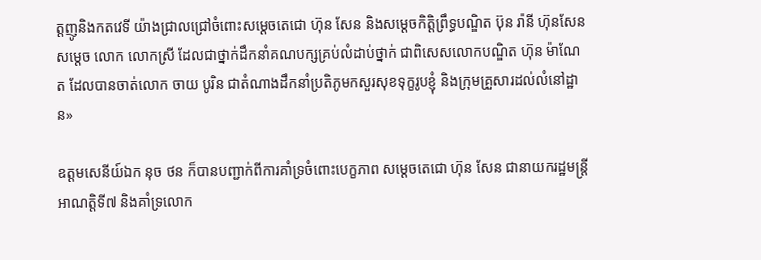ត្តញូនិងកតវេទី យ៉ាងជ្រាលជ្រៅចំពោះសម្តេចតេជោ ហ៊ុន សែន និងសម្តេចកិត្តិព្រឹទ្ធបណ្ឌិត ប៊ុន រ៉ានី ហ៊ុនសែន សម្តេច លោក លោកស្រី ដែលជាថ្នាក់ដឹកនាំគណបក្សគ្រប់លំដាប់ថ្នាក់ ជាពិសេសលោកបណ្ឌិត ហ៊ុន ម៉ាណែត ដែលបានចាត់លោក ចាយ បូរិន ជាតំណាងដឹកនាំប្រតិភូមកសួរសុខទុក្ខរូបខ្ញុំ និងក្រុមគ្រួសារដល់លំនៅដ្ឋាន»

ឧត្តមសេនីយ៍ឯក នុច ថន ក៏បានបញ្ជាក់ពីការគាំទ្រចំពោះបេក្ខភាព សម្តេចតេជោ ហ៊ុន សែន ជានាយករដ្ឋមន្ត្រីអាណត្តិទី៧ និងគាំទ្រលោក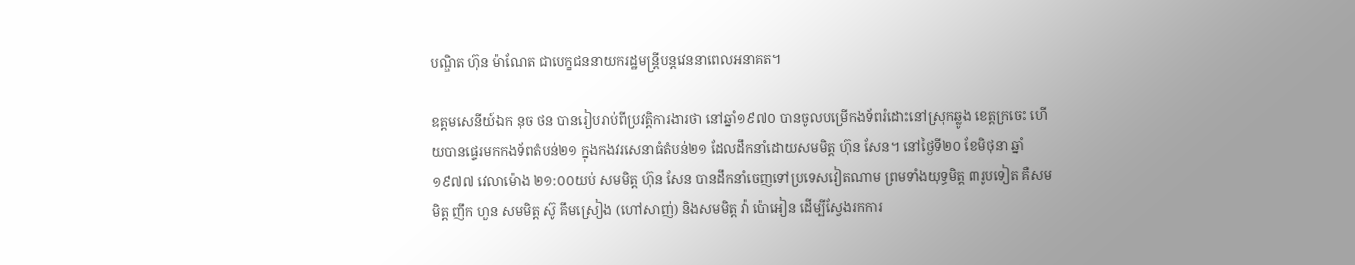បណ្ឌិត ហ៊ុន ម៉ាណែត ជាបេក្ខជននាយករដ្ឋមន្រ្តីបន្តវេននាពេលអនាគត។

ឧត្តមសេនីយ៍ឯក នុច ថន បានរៀបរាប់ពីប្រវត្តិការងារថា នៅឆ្នាំ១៩៧០ បានចូលបម្រើកងទ័ពរំដោះនៅស្រុកឆ្លូង ខេត្តក្រចេះ ហើយបានផ្ទេរមកកងទ័ពតំបន់២១ ក្នុងកងវរសេនាធំតំបន់២១ ដែលដឹកនាំដោយសមមិត្ត ហ៊ុន សែន។ នៅថ្ងៃទី២០ ខែមិថុនា ឆ្នាំ១៩៧៧ វេលាម៉ោង ២១:០០យប់ សមមិត្ត ហ៊ុន សែន បានដឹកនាំចេញទៅប្រទេសវៀតណាម ព្រមទាំងយុទ្ធមិត្ត ៣រូបទៀត គឺសមមិត្ត ញឹក ហួន សមមិត្ត ស៊ូ គឹមស្រៀង (ហៅសាញ់) និងសមមិត្ត វ៉ា ប៉ោអៀន ដើម្បីស្វែងរកការ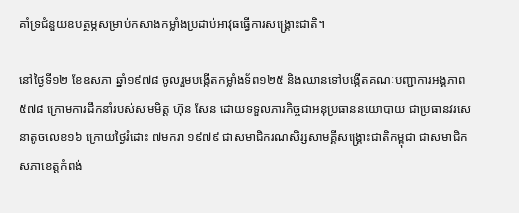គាំទ្រជំនួយឧបត្ថម្ភសម្រាប់កសាងកម្លាំងប្រដាប់អាវុធធ្វើការសង្គ្រោះជាតិ។

នៅថ្ងៃទី១២ ខែឧសភា ឆ្នាំ១៩៧៨ ចូលរួមបង្កើតកម្លាំងទ័ព១២៥ និងឈានទៅបង្កើតគណៈបញ្ជាការអង្គភាព៥៧៨ ក្រោមការដឹកនាំរបស់សមមិត្ត ហ៊ុន សែន ដោយទទួលភារកិច្ចជាអនុប្រធាននយោបាយ ជាប្រធានវរសេនាតូចលេខ១៦ ក្រោយថ្ងៃរំដោះ ៧មករា ១៩៧៩ ជាសមាជិករណសិរ្សសាមគ្គីសង្គ្រោះជាតិកម្ពុជា ជាសមាជិកសភាខេត្តកំពង់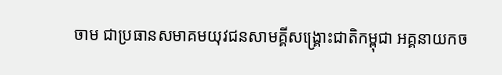ចាម ជាប្រធានសមាគមយុវជនសាមគ្គីសង្គ្រោះជាតិកម្ពុជា អគ្គនាយកច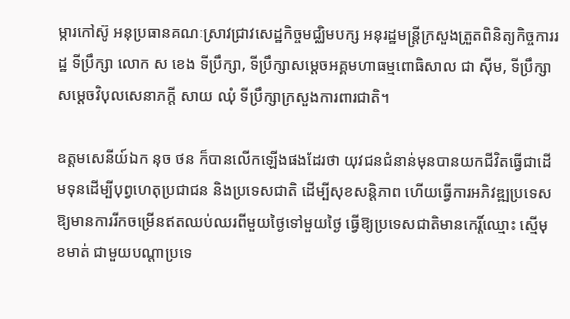ម្ការកៅស៊ូ អនុប្រធានគណៈស្រាវជ្រាវសេដ្ឋកិច្ចមជ្ឈិមបក្ស អនុរដ្ឋមន្រ្តីក្រសួងត្រួតពិនិត្យកិច្ចការរដ្ឋ ទីប្រឹក្សា លោក ស ខេង ទីប្រឹក្សា, ទីប្រឹក្សាសម្តេចអគ្គមហាធម្មពោធិសាល ជា ស៊ីម, ទីប្រឹក្សាសម្តេចវិបុលសេនាភក្តី សាយ ឈុំ ទីប្រឹក្សាក្រសួងការពារជាតិ។

ឧត្តមសេនីយ៍ឯក នុច ថន ក៏បានលើកឡើងផងដែរថា យុវជនជំនាន់មុនបានយកជីវិតធ្វើជាដើមទុនដើម្បីបុព្វហេតុប្រជាជន និងប្រទេសជាតិ ដើម្បីសុខសន្តិភាព ហើយធ្វើការអភិវឌ្ឍប្រទេសឱ្យមានការរីកចម្រើនឥតឈប់ឈរពីមួយថ្ងៃទៅមួយថ្ងៃ ធ្វើឱ្យប្រទេសជាតិមានកេរ្តិ៍ឈ្មោះ ស្មើមុខមាត់ ជាមួយបណ្តាប្រទេ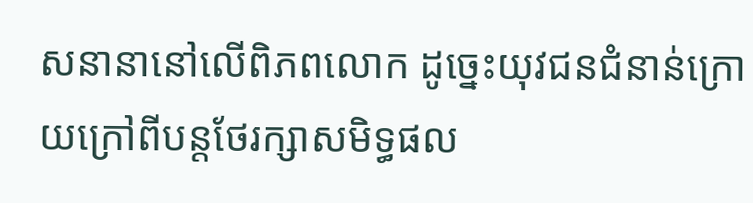សនានានៅលើពិភពលោក ដូច្នេះយុវជនជំនាន់ក្រោយក្រៅពីបន្តថែរក្សាសមិទ្ធផល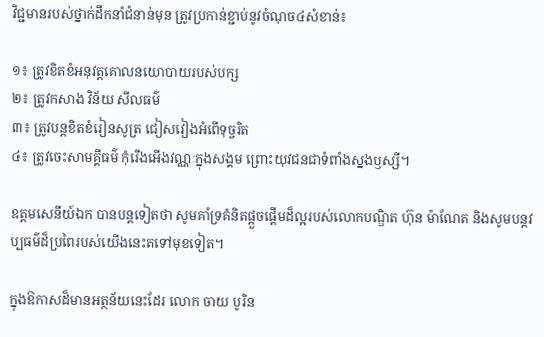វិជ្ជមានរបស់ថ្នាក់ដឹកនាំជំនាន់មុន ត្រូវប្រកាន់ខ្ជាប់នូវចំណុច៤សំខាន់៖

១៖ ត្រូវខិតខំអនុវត្តគោលនយោបាយរបស់បក្ស
២៖ ត្រូវកសាង វិន័យ សីលធម៌
៣៖ ត្រូវបន្តខិតខំរៀនសូត្រ ជៀសវៀងអំពើទុច្ចរិត
៤៖ ត្រូវចេះសាមគ្គីធម៌ កុំរើងអើងវណ្ណៈក្នុងសង្គម ព្រោះយុវជនជាទំពាំងស្នងឫស្សី។

ឧត្តមសេនីយ៍ឯក បានបន្តទៀតថា សូមគាំទ្រគំនិតផ្តួចផ្តើមដ៏ល្អរបស់លោកបណ្ឌិត ហ៊ុន ម៉ាណែត និងសូមបន្តវប្បធម៌ដ៏ប្រពៃរបស់យើងនេះតទៅមុខទៀត។

ក្នុងឱកាសដ៏មានអត្ថន័យនេះដែរ លោក ចាយ បូរិន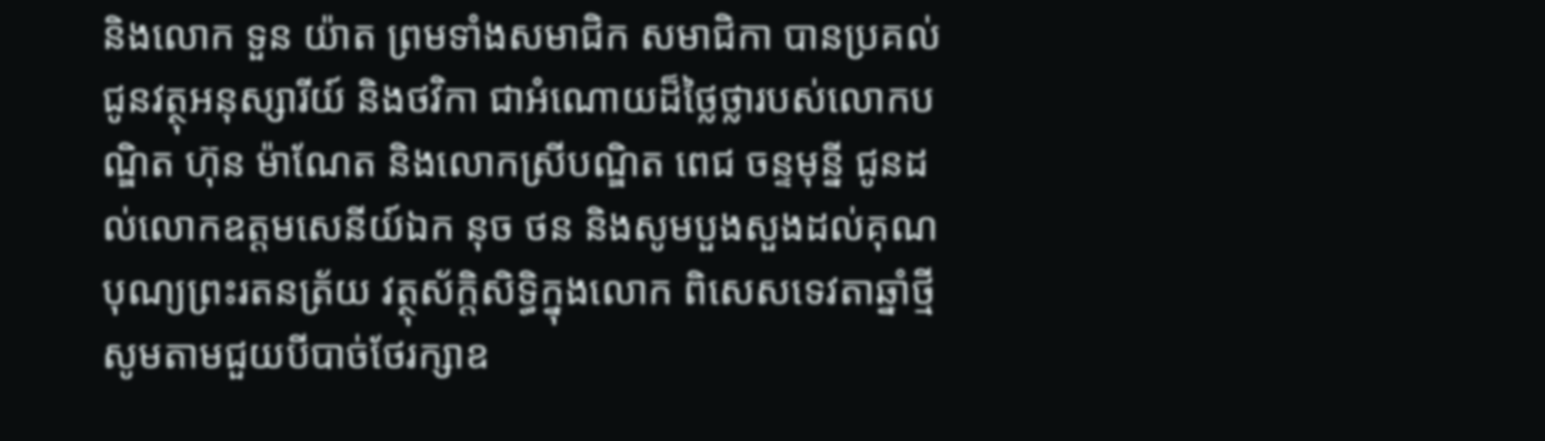និងលោក ទួន យ៉ាត ព្រមទាំងសមាជិក សមាជិកា បានប្រគល់ជូនវត្ថុអនុស្សារីយ៍ និងថវិកា ជាអំណោយដ៏ថ្លៃថ្លារបស់លោកបណ្ឌិត ហ៊ុន ម៉ាណែត និងលោកស្រីបណ្ឌិត ពេជ ចន្ទមុន្នី ជូនដល់លោកឧត្តមសេនីយ៍ឯក នុច ថន និងសូមបួងសួងដល់គុណបុណ្យព្រះរតនត្រ័យ វត្ថុស័ក្តិសិទ្ធិក្នុងលោក ពិសេសទេវតាឆ្នាំថ្មី សូមតាមជួយបីបាច់ថែរក្សាឧ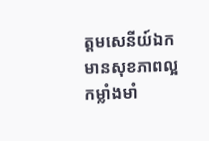ត្តមសេនីយ៍ឯក មានសុខភាពល្អ កម្លាំងមាំ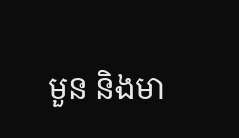មួន និងមា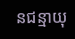នជន្មាយុ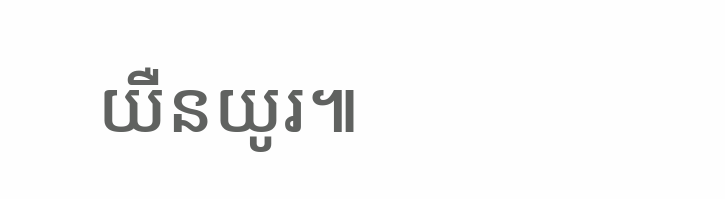យឺនយូរ៕